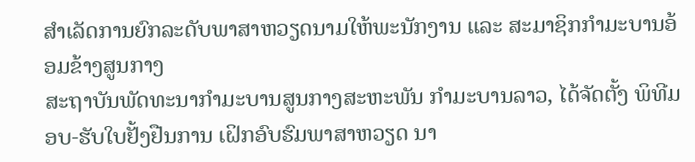ສຳເລັດການຍົກລະດັບພາສາຫວຽດນາມໃຫ້ພະນັກງານ ແລະ ສະມາຊິກກຳມະບານອ້ອມຂ້າງສູນກາງ
ສະຖາບັນພັດທະນາກໍາມະບານສູນກາງສະຫະພັນ ກຳມະບານລາວ, ໄດ້ຈັດຕັ້ງ ພິທີມອບ-ຮັບໃບຢັ້ງຢືນການ ເຝິກອົບຮົມພາສາຫວຽດ ນາ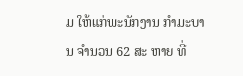ມ ໃຫ້ແກ່ພະນັກງານ ກໍາມະບານ ຈໍານວນ 62 ສະ ຫາຍ ທີ່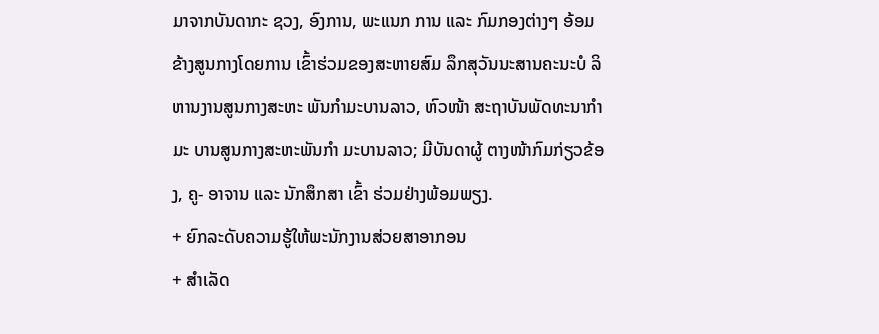ມາຈາກບັນດາກະ ຊວງ, ອົງການ, ພະແນກ ການ ແລະ ກົມກອງຕ່າງໆ ອ້ອມຂ້າງສູນກາງໂດຍການ ເຂົ້າຮ່ວມຂອງສະຫາຍສົມ ລຶກສຸວັນນະສານຄະນະບໍ ລິຫານງານສູນກາງສະຫະ ພັນກຳມະບານລາວ, ຫົວໜ້າ ສະຖາບັນພັດທະນາກໍາມະ ບານສູນກາງສະຫະພັນກຳ ມະບານລາວ; ມີບັນດາຜູ້ ຕາງໜ້າກົມກ່ຽວຂ້ອງ, ຄູ- ອາຈານ ແລະ ນັກສຶກສາ ເຂົ້າ ຮ່ວມຢ່າງພ້ອມພຽງ.
+ ຍົກລະດັບຄວາມຮູ້ໃຫ້ພະນັກງານສ່ວຍສາອາກອນ
+ ສຳເລັດ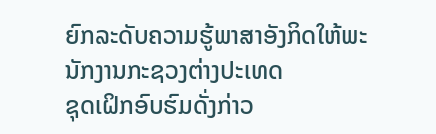ຍົກລະດັບຄວາມຮູ້ພາສາອັງກິດໃຫ້ພະນັກງານກະຊວງຕ່າງປະເທດ
ຊຸດເຝິກອົບຮົມດັ່ງກ່າວ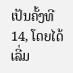ເປັນຄັ້ງທີ 14, ໂດຍໄດ້ເລີ່ມ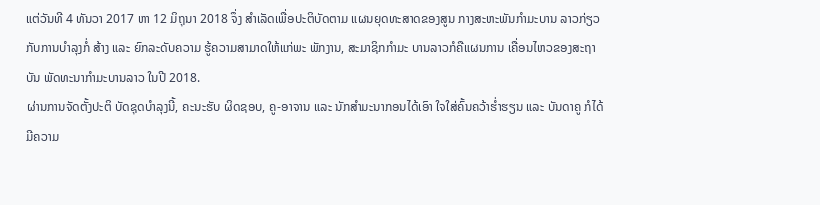ແຕ່ວັນທີ 4 ທັນວາ 2017 ຫາ 12 ມິຖຸນາ 2018 ຈຶ່ງ ສຳເລັດເພື່ອປະຕິບັດຕາມ ແຜນຍຸດທະສາດຂອງສູນ ກາງສະຫະພັນກຳມະບານ ລາວກ່ຽວກັບການບໍາລຸງກໍ່ ສ້າງ ແລະ ຍົກລະດັບຄວາມ ຮູ້ຄວາມສາມາດໃຫ້ແກ່ພະ ພັກງານ, ສະມາຊິກກຳມະ ບານລາວກໍຄືແຜນການ ເຄື່ອນໄຫວຂອງສະຖາບັນ ພັດທະນາກຳມະບານລາວ ໃນປີ 2018.
ຜ່ານການຈັດຕັ້ງປະຕິ ບັດຊຸດບໍາລຸງນີ້, ຄະນະຮັບ ຜິດຊອບ, ຄູ-ອາຈານ ແລະ ນັກສຳມະນາກອນໄດ້ເອົາ ໃຈໃສ່ຄົ້ນຄວ້າຮໍ່າຮຽນ ແລະ ບັນດາຄູ ກໍໄດ້ມີຄວາມ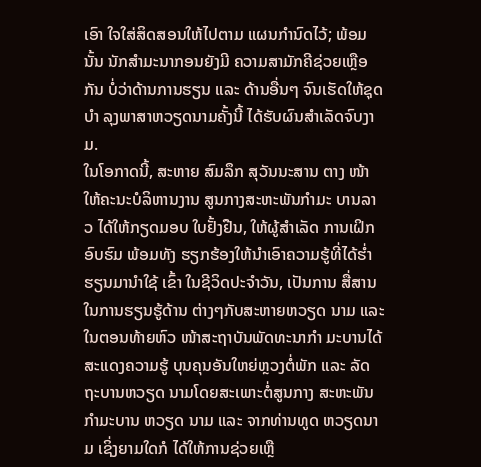ເອົາ ໃຈໃສ່ສິດສອນໃຫ້ໄປຕາມ ແຜນກຳນົດໄວ້; ພ້ອມນັ້ນ ນັກສຳມະນາກອນຍັງມີ ຄວາມສາມັກຄີຊ່ວຍເຫຼືອກັນ ບໍ່ວ່າດ້ານການຮຽນ ແລະ ດ້ານອື່ນໆ ຈົນເຮັດໃຫ້ຊຸດບຳ ລຸງພາສາຫວຽດນາມຄັ້ງນີ້ ໄດ້ຮັບຜົນສຳເລັດຈົບງາມ.
ໃນໂອກາດນີ້, ສະຫາຍ ສົມລຶກ ສຸວັນນະສານ ຕາງ ໜ້າໃຫ້ຄະນະບໍລິຫານງານ ສູນກາງສະຫະພັນກຳມະ ບານລາວ ໄດ້ໃຫ້ກຽດມອບ ໃບຢັ້ງຢືນ, ໃຫ້ຜູ້ສຳເລັດ ການເຝິກອົບຮົມ ພ້ອມທັງ ຮຽກຮ້ອງໃຫ້ນຳເອົາຄວາມຮູ້ທີ່ໄດ້ຮ່ຳຮຽນມານໍາໃຊ້ ເຂົ້າ ໃນຊີວິດປະຈໍາວັນ, ເປັນການ ສື່ສານໃນການຮຽນຮູ້ດ້ານ ຕ່າງໆກັບສະຫາຍຫວຽດ ນາມ ແລະ ໃນຕອນທ້າຍຫົວ ໜ້າສະຖາບັນພັດທະນາກໍາ ມະບານໄດ້ສະແດງຄວາມຮູ້ ບຸນຄຸນອັນໃຫຍ່ຫຼວງຕໍ່ພັກ ແລະ ລັດຖະບານຫວຽດ ນາມໂດຍສະເພາະຕໍ່ສູນກາງ ສະຫະພັນກຳມະບານ ຫວຽດ ນາມ ແລະ ຈາກທ່ານທູດ ຫວຽດນາມ ເຊິ່ງຍາມໃດກໍ ໄດ້ໃຫ້ການຊ່ວຍເຫຼື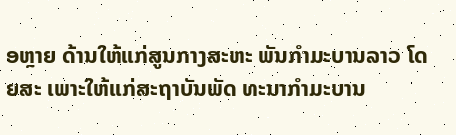ອຫຼາຍ ດ້ານໃຫ້ແກ່ສູນກາງສະຫະ ພັນກຳມະບານລາວ ໂດຍສະ ເພາະໃຫ້ແກ່ສະຖາບັນພັດ ທະນາກໍາມະບານ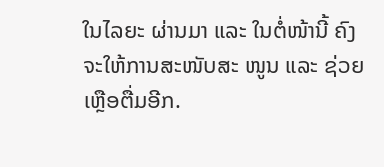ໃນໄລຍະ ຜ່ານມາ ແລະ ໃນຕໍ່ໜ້ານີ້ ຄົງຈະໃຫ້ການສະໜັບສະ ໜູນ ແລະ ຊ່ວຍເຫຼືອຕື່ມອີກ.